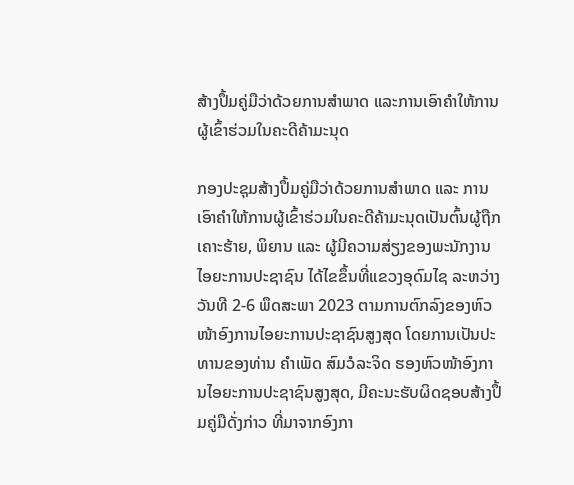ສ້າງປຶ້ມຄູ່ມືວ່າດ້ວຍການສຳພາດ ແລະການເອົາຄໍາໃຫ້ການຜູ້ເຂົ້າຮ່ວມໃນຄະດີຄ້າມະນຸດ

ກອງປະຊຸມສ້າງປຶ້ມຄູ່ມືວ່າດ້ວຍການສຳພາດ ແລະ ການເອົາຄໍາໃຫ້ການຜູ້ເຂົ້າຮ່ວມໃນຄະດີຄ້າມະນຸດເປັນຕົ້ນຜູ້ຖືກເຄາະຮ້າຍ, ພິຍານ ແລະ ຜູ້ມີຄວາມສ່ຽງຂອງພະນັກງານໄອຍະການປະຊາຊົນ ໄດ້ໄຂຂຶ້ນທີ່ແຂວງອຸດົມໄຊ ລະຫວ່າງວັນທີ 2-6 ພຶດສະພາ 2023 ຕາມການຕົກລົງຂອງຫົວໜ້າອົງການໄອຍະການປະຊາຊົນສູງສຸດ ໂດຍການເປັນປະທານຂອງທ່ານ ຄໍາເພັດ ສົມວໍລະຈິດ ຮອງຫົວໜ້າອົງການໄອຍະການປະຊາຊົນສູງສຸດ, ມີຄະນະຮັບຜິດຊອບສ້າງປຶ້ມຄູ່ມືດັ່ງກ່າວ ທີ່ມາຈາກອົງກາ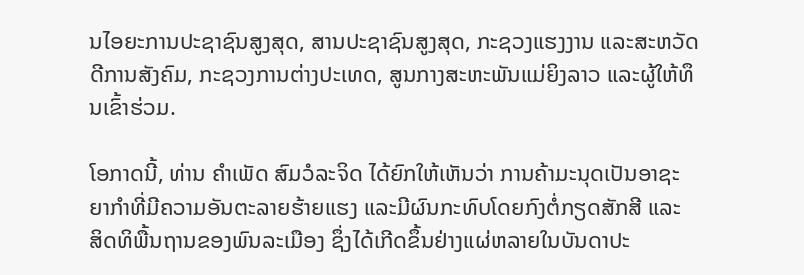ນໄອຍະການປະຊາຊົນສູງສຸດ, ສານປະຊາຊົນສູງສຸດ, ກະຊວງແຮງງານ ແລະສະຫວັດດີການສັງຄົມ, ກະຊວງການຕ່າງປະເທດ, ສູນກາງສະຫະພັນແມ່ຍິງລາວ ແລະຜູ້ໃຫ້ທຶນເຂົ້າຮ່ວມ.

ໂອກາດນີ້, ທ່ານ ຄໍາເພັດ ສົມວໍລະຈິດ ໄດ້ຍົກໃຫ້ເຫັນວ່າ ການຄ້າມະນຸດເປັນອາຊະຍາກໍາທີ່ມີຄວາມອັນຕະລາຍຮ້າຍແຮງ ແລະມີຜົນກະທົບໂດຍກົງຕໍ່ກຽດສັກສີ ແລະ ສິດທິພື້ນຖານຂອງພົນລະເມືອງ ຊຶ່ງໄດ້ເກີດຂຶ້ນຢ່າງແຜ່ຫລາຍໃນບັນດາປະ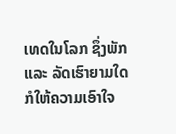ເທດໃນໂລກ ຊຶ່ງພັກ ແລະ ລັດເຮົາຍາມໃດ ກໍໃຫ້ຄວາມເອົາໃຈ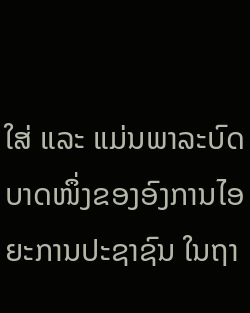ໃສ່ ແລະ ແມ່ນພາລະບົດບາດໜຶ່ງຂອງອົງການໄອຍະການປະຊາຊົນ ໃນຖາ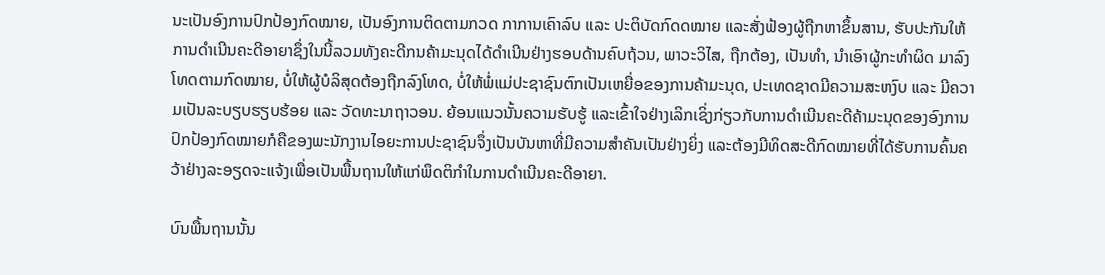ນະເປັນອົງການປົກປ້ອງກົດໝາຍ, ເປັນອົງການຕິດຕາມກວດ ກາການເຄົາລົບ ແລະ ປະຕິບັດກົດດໝາຍ ແລະສັ່ງຟ້ອງຜູ້ຖືກຫາຂຶ້ນສານ, ຮັບປະກັນໃຫ້ການດຳເນີນຄະດີອາຍາຊຶ່ງໃນນີ້ລວມທັງຄະດີກນຄ້າມະນຸດໄດ້ດຳເນີນຢ່າງຮອບດ້ານຄົບຖ້ວນ, ພາວະວິໄສ, ຖືກຕ້ອງ, ເປັນທຳ, ນຳເອົາຜູ້ກະທຳຜິດ ມາລົງໂທດຕາມກົດໝາຍ, ບໍ່ໃຫ້ຜູ້ບໍລິສຸດຕ້ອງຖືກລົງໂທດ, ບໍ່ໃຫ້ພໍ່ແມ່ປະຊາຊົນຕົກເປັນເຫຍື່ອຂອງການຄ້າມະນຸດ, ປະເທດຊາດມີຄວາມສະຫງົບ ແລະ ມີຄວາມເປັນລະບຽບຮຽບຮ້ອຍ ແລະ ວັດທະນາຖາວອນ. ຍ້ອນແນວນັ້ນຄວາມຮັບຮູ້ ແລະເຂົ້າໃຈຢ່າງເລິກເຊິ່ງກ່ຽວກັບການດຳເນີນຄະດີຄ້າມະນຸດຂອງອົງການປົກປ້ອງກົດໝາຍກໍຄືຂອງພະນັກງານໄອຍະການປະຊາຊົນຈຶ່ງເປັນບັນຫາທີ່ມີຄວາມສຳຄັນເປັນຢ່າງຍິ່ງ ແລະຕ້ອງມີທິດສະດີກົດໝາຍທີ່ໄດ້ຮັບການຄົ້ນຄວ້າຢ່າງລະອຽດຈະແຈ້ງເພື່ອເປັນພື້ນຖານໃຫ້ແກ່ພຶດຕິກຳໃນການດຳເນີນຄະດີອາຍາ.

ບົນພື້ນຖານນັ້ນ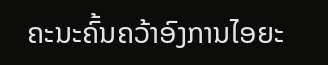ຄະນະຄົ້ນຄວ້າອົງການໄອຍະ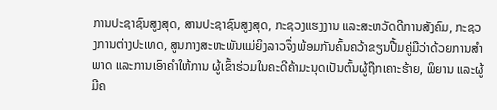ການປະຊາຊົນສູງສຸດ, ສານປະຊາຊົນສູງສຸດ, ກະຊວງແຮງງານ ແລະສະຫວັດດີການສັງຄົມ, ກະຊວງການຕ່າງປະເທດ, ສູນກາງສະຫະພັນແມ່ຍິງລາວຈຶ່ງພ້ອມກັນຄົ້ນຄວ້າຂຽນປື້ມຄູ່ມືວ່າດ້ວຍການສໍາພາດ ແລະການເອົາຄໍາໃຫ້ການ ຜູ້ເຂົ້າຮ່ວມໃນຄະດີຄ້າມະນຸດເປັນຕົ້ນຜູ້ຖືກເຄາະຮ້າຍ, ພິຍານ ແລະຜູ້ມີຄ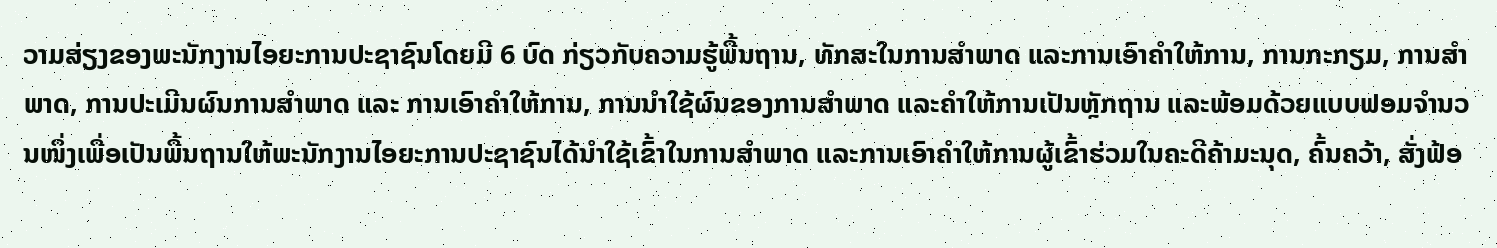ວາມສ່ຽງຂອງພະນັກງານໄອຍະການປະຊາຊົນໂດຍມີ 6 ບົດ ກ່ຽວກັບຄວາມຮູ້ພື້ນຖານ, ທັກສະໃນການສໍາພາດ ແລະການເອົາຄໍາໃຫ້ການ, ການກະກຽມ, ການສຳພາດ, ການປະເມີນຜົນການສຳພາດ ແລະ ການເອົາຄຳໃຫ້ການ, ການນຳໃຊ້ຜົນຂອງການສໍາພາດ ແລະຄໍາໃຫ້ການເປັນຫຼັກຖານ ແລະພ້ອມດ້ວຍແບບຟອມຈຳນວນໜຶ່ງເພື່ອເປັນພື້ນຖານໃຫ້ພະນັກງານໄອຍະການປະຊາຊົນໄດ້ນຳໃຊ້ເຂົ້າໃນການສຳພາດ ແລະການເອົາຄຳໃຫ້ການຜູ້ເຂົ້າຮ່ວມໃນຄະດີຄ້າມະນຸດ, ຄົ້ນຄວ້າ, ສັ່ງຟ້ອ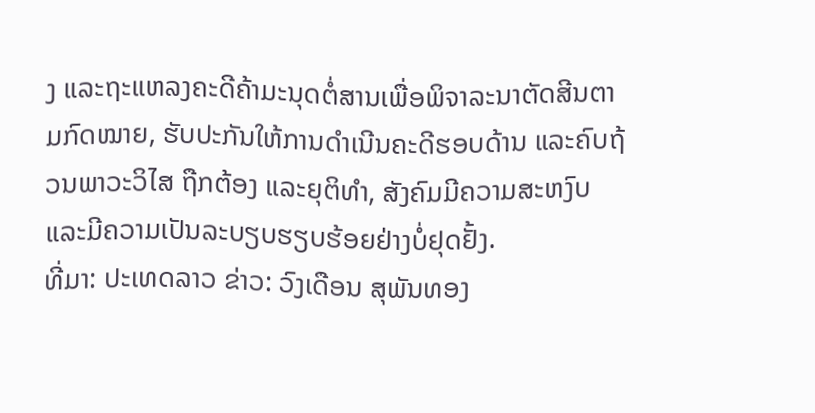ງ ແລະຖະແຫລງຄະດີຄ້າມະນຸດຕໍ່ສານເພື່ອພິຈາລະນາຕັດສີນຕາມກົດໝາຍ, ຮັບປະກັນໃຫ້ການດຳເນີນຄະດີຮອບດ້ານ ແລະຄົບຖ້ວນພາວະວິໄສ ຖືກຕ້ອງ ແລະຍຸຕິທຳ, ສັງຄົມມີຄວາມສະຫງົບ ແລະມີຄວາມເປັນລະບຽບຮຽບຮ້ອຍຢ່າງບໍ່ຢຸດຢັ້ງ.
ທີ່ມາ: ປະເທດລາວ ຂ່າວ: ວົງເດືອນ ສຸພັນທອງ